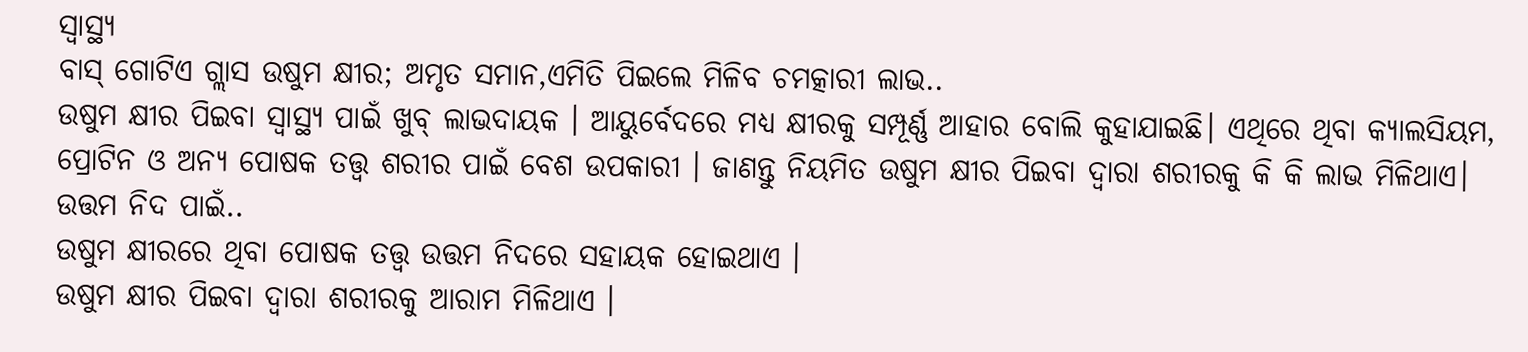ସ୍ୱାସ୍ଥ୍ୟ
ବାସ୍ ଗୋଟିଏ ଗ୍ଲାସ ଉଷୁମ କ୍ଷୀର; ଅମୃତ ସମାନ,ଏମିତି ପିଇଲେ ମିଳିବ ଚମତ୍କାରୀ ଲାଭ..
ଉଷୁମ କ୍ଷୀର ପିଇବା ସ୍ୱାସ୍ଥ୍ୟ ପାଇଁ ଖୁବ୍ ଲାଭଦାୟକ । ଆୟୁର୍ବେଦରେ ମଧ୍ୟ କ୍ଷୀରକୁ ସମ୍ପୂର୍ଣ୍ଣ ଆହାର ବୋଲି କୁହାଯାଇଛି। ଏଥିରେ ଥିବା କ୍ୟାଲସିୟମ, ପ୍ରୋଟିନ ଓ ଅନ୍ୟ ପୋଷକ ତତ୍ତ୍ୱ ଶରୀର ପାଇଁ ବେଶ ଉପକାରୀ । ଜାଣନ୍ତୁ ନିୟମିତ ଉଷୁମ କ୍ଷୀର ପିଇବା ଦ୍ୱାରା ଶରୀରକୁ କି କି ଲାଭ ମିଳିଥାଏ।
ଉତ୍ତମ ନିଦ ପାଇଁ..
ଉଷୁମ କ୍ଷୀରରେ ଥିବା ପୋଷକ ତତ୍ତ୍ୱ ଉତ୍ତମ ନିଦରେ ସହାୟକ ହୋଇଥାଏ ।
ଉଷୁମ କ୍ଷୀର ପିଇବା ଦ୍ୱାରା ଶରୀରକୁ ଆରାମ ମିଳିଥାଏ ।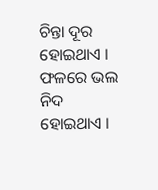ଚିନ୍ତା ଦୂର ହୋଇଥାଏ । ଫଳରେ ଭଲ ନିଦ ହୋଇଥାଏ ।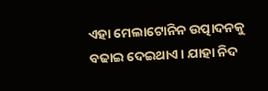ଏହା ମେଲାଟୋନିନ ଉତ୍ପାଦନକୁ ବଢାଇ ଦେଇଥାଏ । ଯାହା ନିଦ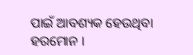ପାଇଁ ଆବଶ୍ୟକ ହେଉଥିବା ହରମୋନ ।